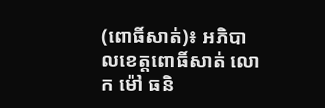(ពោធិ៍សាត់)៖ អភិបាលខេត្តពោធិ៍សាត់ លោក ម៉ៅ ធនិ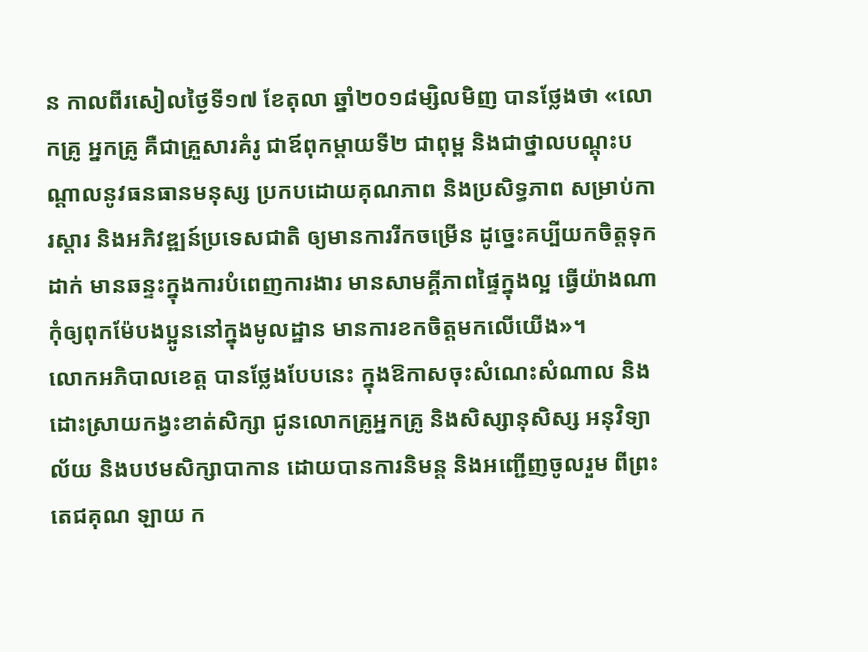ន កាលពីរសៀលថ្ងៃទី១៧ ខែតុលា ឆ្នាំ២០១៨ម្សិលមិញ បានថ្លែងថា «លោកគ្រូ អ្នកគ្រូ គឺជាគ្រួសារគំរូ ជាឪពុកម្តាយទី២ ជាពុម្ព និងជាថ្នាលបណ្តុះបណ្តាលនូវធនធានមនុស្ស ប្រកបដោយគុណភាព និងប្រសិទ្ធភាព សម្រាប់ការស្តារ និងអភិវឌ្ឍន៍ប្រទេសជាតិ ឲ្យមានការរីកចម្រើន ដូច្នេះគប្បីយកចិត្តទុកដាក់ មានឆន្ទះក្នុងការបំពេញការងារ មានសាមគ្គីភាពផ្ទៃក្នុងល្អ ធ្វើយ៉ាងណាកុំឲ្យពុកម៉ែបងប្អូននៅក្នុងមូលដ្ឋាន មានការខកចិត្តមកលើយើង»។
លោកអភិបាលខេត្ត បានថ្លែងបែបនេះ ក្នុងឱកាសចុះសំណេះសំណាល និងដោះស្រាយកង្វះខាត់សិក្សា ជូនលោកគ្រូអ្នកគ្រូ និងសិស្សានុសិស្ស អនុវិទ្យាល័យ និងបឋមសិក្សាបាកាន ដោយបានការនិមន្ត និងអញ្ជើញចូលរួម ពីព្រះតេជគុណ ឡាយ ក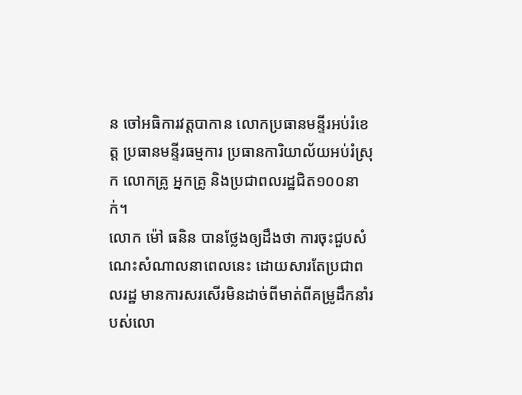ន ចៅអធិការវត្តបាកាន លោកប្រធានមន្ទីរអប់រំខេត្ត ប្រធានមន្ទីរធម្មការ ប្រធានការិយាល័យអប់រំស្រុក លោកគ្រូ អ្នកគ្រូ និងប្រជាពលរដ្ឋជិត១០០នាក់។
លោក ម៉ៅ ធនិន បានថ្លែងឲ្យដឹងថា ការចុះជួបសំណេះសំណាលនាពេលនេះ ដោយសារតែប្រជាពលរដ្ឋ មានការសរសើរមិនដាច់ពីមាត់ពីគម្រូដឹកនាំរបស់លោ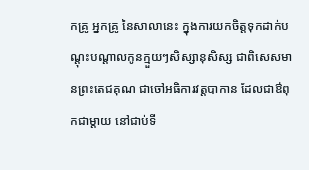កគ្រូ អ្នកគ្រូ នៃសាលានេះ ក្នុងការយកចិត្តទុកដាក់បណ្តុះបណ្តាលកូនក្មួយៗសិស្សានុសិស្ស ជាពិសេសមានព្រះតេជគុណ ជាចៅអធិការវត្តបាកាន ដែលជាឳពុកជាម្តាយ នៅជាប់ទី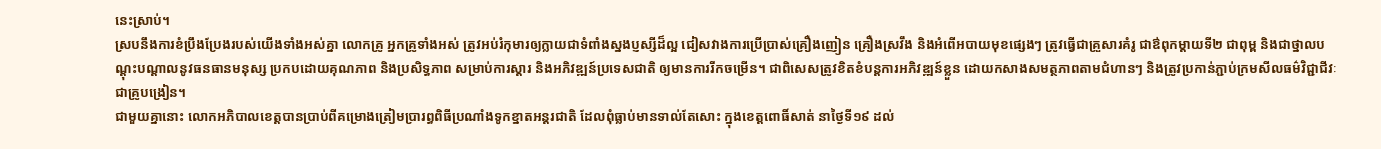នេះស្រាប់។
ស្របនឹងការខំប្រឹងប្រែងរបស់យើងទាំងអស់គ្នា លោកគ្រូ អ្នកគ្រូទាំងអស់ ត្រូវអប់រំកុមារឲ្យក្លាយជាទំពាំងស្នងប្ញស្សីដ៏ល្អ ជៀសវាងការប្រើប្រាស់គ្រឿងញៀន គ្រឿងស្រវឹង និងអំពើអបាយមុខផ្សេងៗ ត្រូវធ្វើជាគ្រួសារគំរូ ជាឳពុកម្តាយទី២ ជាពុម្ព និងជាថ្នាលបណ្តុះបណ្តាលនូវធនធានមនុស្ស ប្រកបដោយគុណភាព និងប្រសិទ្ធភាព សម្រាប់ការស្តារ និងអភិវឌ្ឍន៍ប្រទេសជាតិ ឲ្យមានការរីកចម្រើន។ ជាពិសេសត្រូវខិតខំបន្តការអភិវឌ្ឍន៍ខ្លួន ដោយកសាងសមត្ថភាពតាមជំហានៗ និងត្រូវប្រកាន់ភ្ជាប់ក្រមសីលធម៌វិជ្ជាជីវៈជាគ្រូបង្រៀន។
ជាមួយគ្នានោះ លោកអភិបាលខេត្តបានប្រាប់ពីគម្រោងត្រៀមប្រារព្ធពិធីប្រណាំងទូកខ្នាតអន្តរជាតិ ដែលពុំធ្លាប់មានទាល់តែសោះ ក្នុងខេត្តពោធិ៍សាត់ នាថ្ងៃទី១៩ ដល់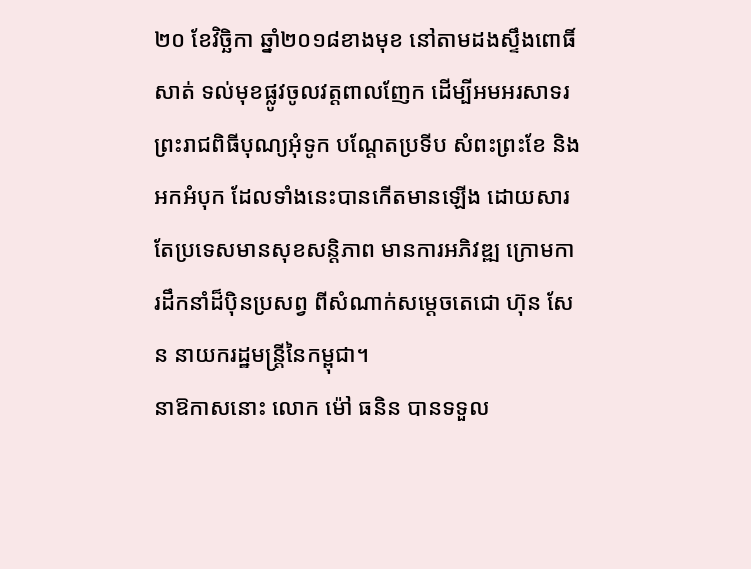២០ ខែវិច្ឆិកា ឆ្នាំ២០១៨ខាងមុខ នៅតាមដងស្ទឹងពោធិ៍សាត់ ទល់មុខផ្លូវចូលវត្តពាលញែក ដើម្បីអមអរសាទរ ព្រះរាជពិធីបុណ្យអុំទូក បណ្តែតប្រទីប សំពះព្រះខែ និងអកអំបុក ដែលទាំងនេះបានកើតមានឡើង ដោយសារតែប្រទេសមានសុខសន្តិភាព មានការអភិវឌ្ឍ ក្រោមការដឹកនាំដ៏ប៉ិនប្រសព្វ ពីសំណាក់សម្តេចតេជោ ហ៊ុន សែន នាយករដ្ឋមន្រ្តីនៃកម្ពុជា។
នាឱកាសនោះ លោក ម៉ៅ ធនិន បានទទួល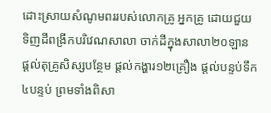ដោះស្រាយសំណូមពររបស់លោកគ្រូ អ្នកគ្រូ ដោយជួយទិញដីពង្រីកបរិវេណសាលា ចាក់ដីក្នុងសាលា២០ឡាន ផ្តល់តុគ្រូសិស្សបន្ថែម ផ្តល់កង្ហារ១២គ្រឿង ផ្តល់បន្ទប់ទឹក៤បន្ទប់ ព្រមទាំងពិសា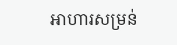អាហារសម្រន់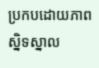ប្រកបដោយភាពស្និទស្នាល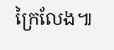ក្រៃលែង៕